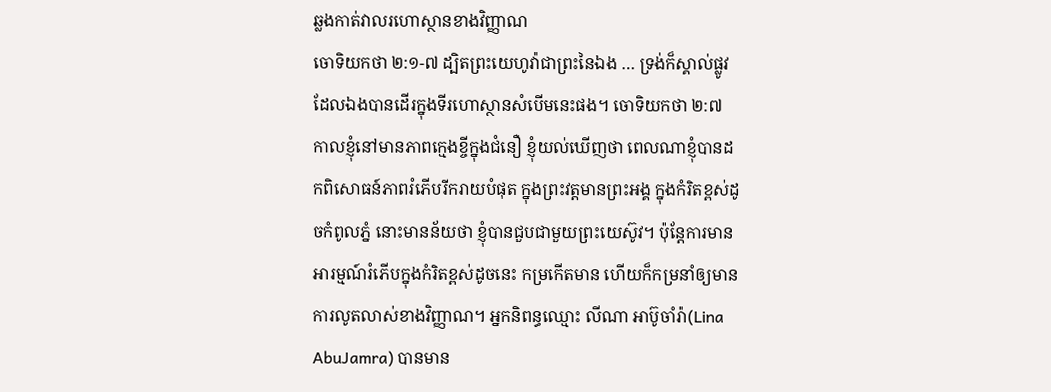ឆ្លងកាត់វាលរហោស្ថានខាងវិញ្ញាណ
ចោទិយកថា ២:១-៧ ដ្បិតព្រះយេហូវ៉ាជាព្រះនៃឯង … ទ្រង់ក៏ស្គាល់ផ្លូវដែលឯងបានដើរក្នុងទីរហោស្ថានសំបើមនេះផង។ ចោទិយកថា ២:៧ កាលខ្ញុំនៅមានភាពក្មេងខ្ចីក្នុងជំនឿ ខ្ញុំយល់ឃើញថា ពេលណាខ្ញុំបានដកពិសោធន៍ភាពរំភើបរីករាយបំផុត ក្នុងព្រះវត្តមានព្រះអង្គ ក្នុងកំរិតខ្ពស់ដូចកំពូលភ្នំ នោះមានន័យថា ខ្ញុំបានជួបជាមួយព្រះយេស៊ូវ។ ប៉ុន្តែការមានអារម្មណ៍រំភើបក្នុងកំរិតខ្ពស់ដូចនេះ កម្រកើតមាន ហើយក៏កម្រនាំឲ្យមានការលូតលាស់ខាងវិញ្ញាណ។ អ្នកនិពន្ធឈ្មោះ លីណា អាប៊ូចាំរ៉ា(Lina AbuJamra) បានមាន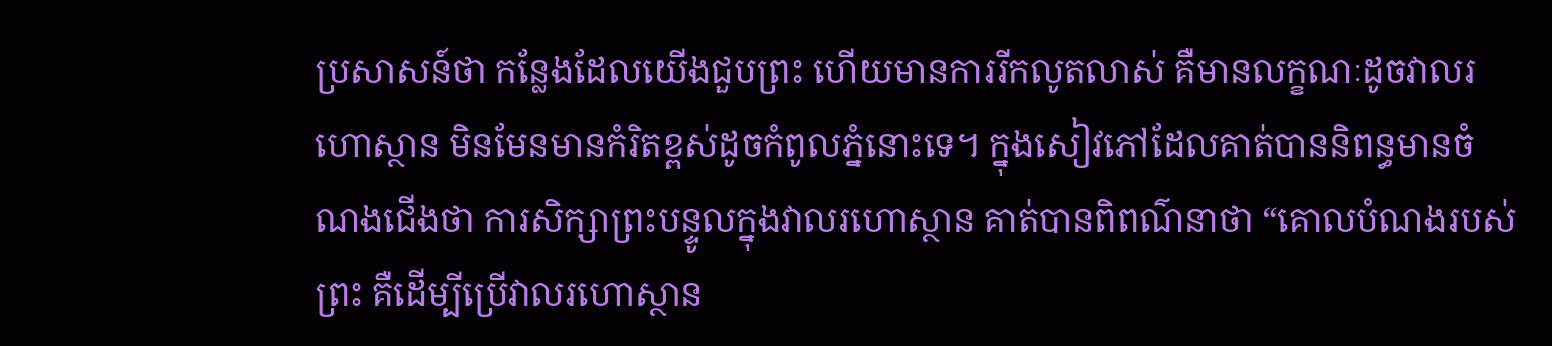ប្រសាសន៍ថា កន្លែងដែលយើងជួបព្រះ ហើយមានការរីកលូតលាស់ គឺមានលក្ខណៈដូចវាលរហោស្ថាន មិនមែនមានកំរិតខ្ពស់ដូចកំពូលភ្នំនោះទេ។ ក្នុងសៀវភៅដែលគាត់បាននិពន្ធមានចំណងជើងថា ការសិក្សាព្រះបន្ទូលក្នុងវាលរហោស្ថាន គាត់បានពិពណ៌នាថា “គោលបំណងរបស់ព្រះ គឺដើម្បីប្រើវាលរហោស្ថាន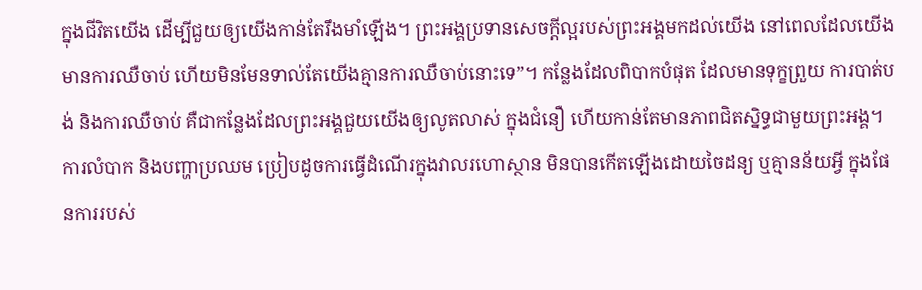ក្នុងជីវិតយើង ដើម្បីជួយឲ្យយើងកាន់តែរឹងមាំឡើង។ ព្រះអង្គប្រទានសេចក្តីល្អរបស់ព្រះអង្គមកដល់យើង នៅពេលដែលយើងមានការឈឺចាប់ ហើយមិនមែនទាល់តែយើងគ្មានការឈឺចាប់នោះទេ”។ កន្លែងដែលពិបាកបំផុត ដែលមានទុក្ខព្រួយ ការបាត់បង់ និងការឈឺចាប់ គឺជាកន្លែងដែលព្រះអង្គជួយយើងឲ្យលូតលាស់ ក្នុងជំនឿ ហើយកាន់តែមានភាពជិតស្និទ្ធជាមួយព្រះអង្គ។ ការលំបាក និងបញ្ហាប្រឈម ប្រៀបដូចការធ្វើដំណើរក្នុងវាលរហោស្ថាន មិនបានកើតឡើងដោយចៃដន្យ ឬគ្មានន័យអ្វី ក្នុងផែនការរបស់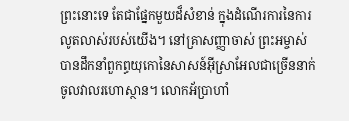ព្រះនោះទេ តែជាផ្នែកមួយដ៏សំខាន់ ក្នុងដំណើរការនៃការលូតលាស់របស់យើង។ នៅគ្រាសញ្ញាចាស់ ព្រះអម្ចាស់បានដឹកនាំពួកព្ធយុកោនៃសាសន៍អ៊ីស្រាអែលជាច្រើននាក់ចូលវាលរហោស្ថាន។ លោកអ័ប្រាហាំ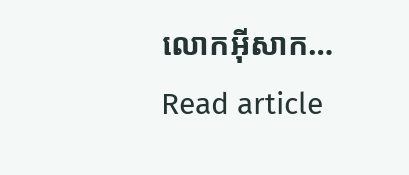លោកអ៊ីសាក…
Read article